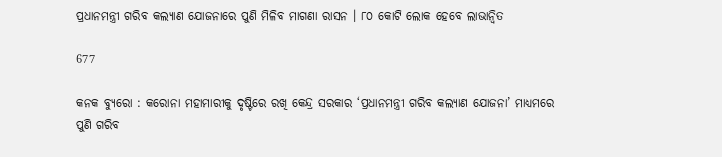ପ୍ରଧାନମନ୍ତ୍ରୀ ଗରିବ କଲ୍ୟାଣ ଯୋଜନାରେ ପୁଣି ମିଳିବ ମାଗଣା ରାସନ । ୮୦ କୋଟି ଲୋକ ହେବେ ଲାଭାନ୍ୱିତ

677

କନକ ବ୍ୟୁରୋ : କରୋନା ମହାମାରୀକୁ ଦୃଷ୍ଟିରେ ରଖି କେନ୍ଦ୍ର ସରକାର ‘ପ୍ରଧାନମନ୍ତ୍ରୀ ଗରିବ କଲ୍ୟାଣ ଯୋଜନା’ ମାଧ୍ୟମରେ ପୁଣି ଗରିବ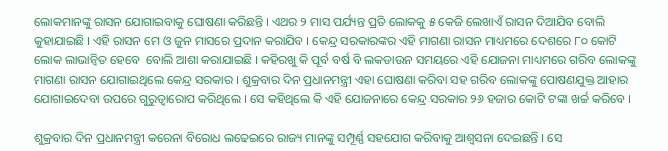ଲୋକମାନଙ୍କୁ ରାସନ ଯୋଗାଇବାକୁ ଘୋଷଣା କରିଛନ୍ତି । ଏଥର ୨ ମାସ ପର୍ଯ୍ୟନ୍ତ ପ୍ରତି ଲୋକକୁ ୫ କେଜି ଲେଖାଏଁ ରାସନ ଦିଆଯିବ ବୋଲି କୁହାଯାଇଛି । ଏହି ରାସନ ମେ ଓ ଜୁନ ମାସରେ ପ୍ରଦାନ କରାଯିବ । କେନ୍ଦ୍ର ସରକାରଙ୍କର ଏହି ମାଗଣା ରାସନ ମାଧ୍ୟମରେ ଦେଶରେ ୮୦ କୋଟି ଲୋକ ଲାଭାନ୍ୱିତ ହେବେ  ବୋଲି ଆଶା କରାଯାଇଛି । କହିରଖୁ କି ପୂର୍ବ ବର୍ଷ ବି ଲକଡାଉନ ସମୟରେ ଏହି ଯୋଜନା ମାଧ୍ୟମରେ ଗରିବ ଲୋକଙ୍କୁ ମାଗଣା ରାସନ ଯୋଗାଇଥିଲେ କେନ୍ଦ୍ର ସରକାର । ଶୁକ୍ରବାର ଦିନ ପ୍ରଧାନମନ୍ତ୍ରୀ ଏହା ଘୋଷଣା କରିବା ସହ ଗରିବ ଲୋକଙ୍କୁ ପୋଷଣଯୁକ୍ତ ଆହାର ଯୋଗାଇଦେବା ଉପରେ ଗୁରୁତ୍ୱାରୋପ କରିଥିଲେ । ସେ କହିଥିଲେ କି ଏହି ଯୋଜନାରେ କେନ୍ଦ୍ର ସରକାର ୨୬ ହଜାର କୋଟି ଟଙ୍କା ଖର୍ଚ୍ଚ କରିବେ ।

ଶୁକ୍ରବାର ଦିନ ପ୍ରଧାନମନ୍ତ୍ରୀ କରେନା ବିରୋଧ ଲଢେଇରେ ରାଜ୍ୟ ମାନଙ୍କୁ ସମ୍ପୂର୍ଣ୍ଣ ସହଯୋଗ କରିବାକୁ ଆଶ୍ୱସନା ଦେଇଛନ୍ତି । ସେ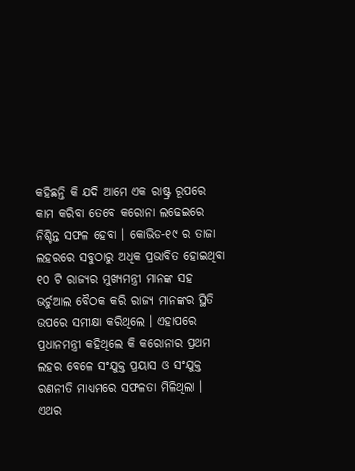କହିଛନ୍ତି କି ଯଦି ଆମେ ଏକ ରାଷ୍ଟ୍ର ରୂପରେ କାମ କରିବା ତେବେ କରୋନା ଲଢେଇରେ ନିଶ୍ଚିନ୍ତ ସଫଳ ହେବା । କୋଭିଡ-୧୯ ର ତାଜା ଲହରରେ ସବୁଠାରୁ ଅଧିକ ପ୍ରଭାବିତ ହୋଇଥିବା ୧୦ ଟି ରାଜ୍ୟର ମୁଖ୍ୟମନ୍ତ୍ରୀ ମାନଙ୍କ ସହ ଭର୍ଚୁଆଲ ବୈଠକ କରି ରାଜ୍ୟ ମାନଙ୍କର ସ୍ଥିତି ଉପରେ ସମୀକ୍ଷା କରିଥିଲେ । ଏହାପରେ ପ୍ରଧାନମନ୍ତ୍ରୀ କହିଥିଲେ କି କରୋନାର ପ୍ରଥମ ଲହର ବେଳେ ସଂଯୁକ୍ତ ପ୍ରୟାସ ଓ ସଂଯୁକ୍ତ ରଣନୀତି ମାଧ୍ୟମରେ ସଫଳତା ମିଳିଥିଲା । ଏଥର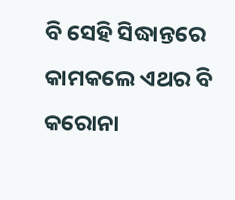ବି ସେହି ସିଦ୍ଧାନ୍ତରେ କାମକଲେ ଏଥର ବି କରୋନା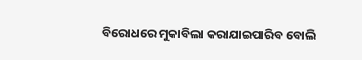ବିରୋଧରେ ମୁକାବିଲା କରାଯାଇପାରିବ ବୋଲି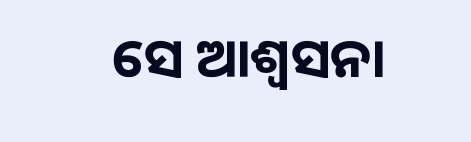ସେ ଆଶ୍ୱସନା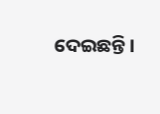ଦେଇଛନ୍ତି ।